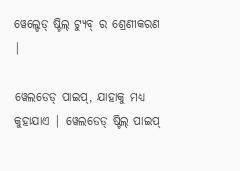ୱେଲ୍ଡେଡ୍ ଷ୍ଟିଲ୍ ଟ୍ୟୁବ୍ ର ଶ୍ରେଣୀକରଣ |

ୱେଲଡେଡ୍ ପାଇପ୍, ଯାହାକୁ ମଧ୍ୟ କୁହାଯାଏ | ୱେଲଡେଡ୍ ଷ୍ଟିଲ୍ ପାଇପ୍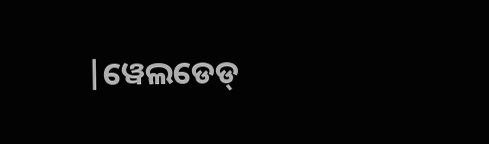|ୱେଲଡେଡ୍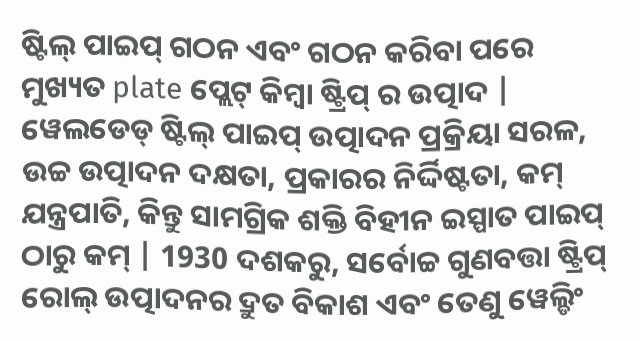ଷ୍ଟିଲ୍ ପାଇପ୍ ଗଠନ ଏବଂ ଗଠନ କରିବା ପରେ ମୁଖ୍ୟତ plate ପ୍ଲେଟ୍ କିମ୍ବା ଷ୍ଟ୍ରିପ୍ ର ଉତ୍ପାଦ | ୱେଲଡେଡ୍ ଷ୍ଟିଲ୍ ପାଇପ୍ ଉତ୍ପାଦନ ପ୍ରକ୍ରିୟା ସରଳ, ଉଚ୍ଚ ଉତ୍ପାଦନ ଦକ୍ଷତା, ପ୍ରକାରର ନିର୍ଦ୍ଦିଷ୍ଟତା, କମ୍ ଯନ୍ତ୍ରପାତି, କିନ୍ତୁ ସାମଗ୍ରିକ ଶକ୍ତି ବିହୀନ ଇସ୍ପାତ ପାଇପ୍ ଠାରୁ କମ୍ | 1930 ଦଶକରୁ, ସର୍ବୋଚ୍ଚ ଗୁଣବତ୍ତା ଷ୍ଟ୍ରିପ୍ ରୋଲ୍ ଉତ୍ପାଦନର ଦ୍ରୁତ ବିକାଶ ଏବଂ ତେଣୁ ୱେଲ୍ଡିଂ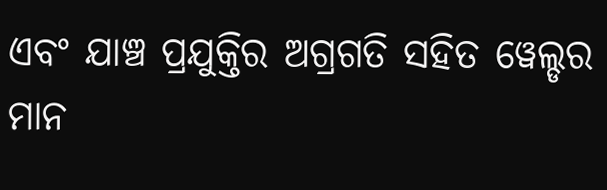ଏବଂ ଯାଞ୍ଚ ପ୍ରଯୁକ୍ତିର ଅଗ୍ରଗତି ସହିତ ୱେଲ୍ଡର ମାନ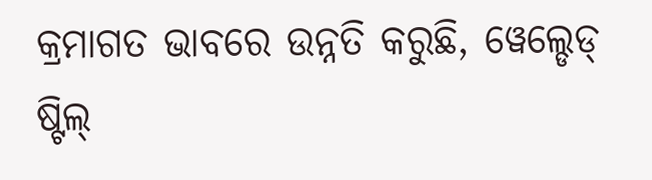କ୍ରମାଗତ ଭାବରେ ଉନ୍ନତି କରୁଛି, ୱେଲ୍ଡେଡ୍ ଷ୍ଟିଲ୍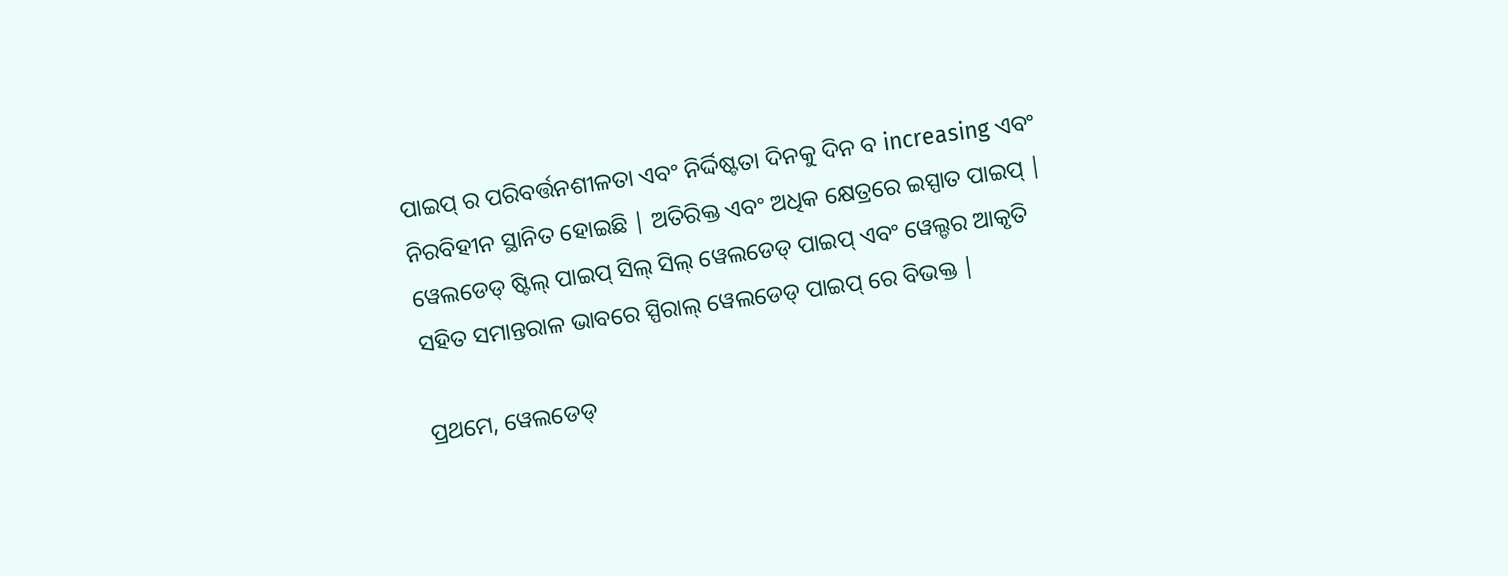ପାଇପ୍ ର ପରିବର୍ତ୍ତନଶୀଳତା ଏବଂ ନିର୍ଦ୍ଦିଷ୍ଟତା ଦିନକୁ ଦିନ ବ increasing ଏବଂ ନିରବିହୀନ ସ୍ଥାନିତ ହୋଇଛି | ଅତିରିକ୍ତ ଏବଂ ଅଧିକ କ୍ଷେତ୍ରରେ ଇସ୍ପାତ ପାଇପ୍ | ୱେଲଡେଡ୍ ଷ୍ଟିଲ୍ ପାଇପ୍ ସିଲ୍ ସିଲ୍ ୱେଲଡେଡ୍ ପାଇପ୍ ଏବଂ ୱେଲ୍ଡର ଆକୃତି ସହିତ ସମାନ୍ତରାଳ ଭାବରେ ସ୍ପିରାଲ୍ ୱେଲଡେଡ୍ ପାଇପ୍ ରେ ବିଭକ୍ତ |

ପ୍ରଥମେ, ୱେଲଡେଡ୍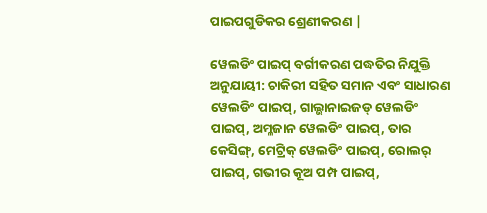ପାଇପଗୁଡିକର ଶ୍ରେଣୀକରଣ |

ୱେଲଡିଂ ପାଇପ୍ ବର୍ଗୀକରଣ ପଦ୍ଧତିର ନିଯୁକ୍ତି ଅନୁଯାୟୀ: ଚାକିରୀ ସହିତ ସମାନ ଏବଂ ସାଧାରଣ ୱେଲଡିଂ ପାଇପ୍, ଗାଲ୍ଭାନାଇଜଡ୍ ୱେଲଡିଂ ପାଇପ୍, ଅମ୍ଳଜାନ ୱେଲଡିଂ ପାଇପ୍, ତାର କେସିଙ୍ଗ୍, ମେଟ୍ରିକ୍ ୱେଲଡିଂ ପାଇପ୍, ରୋଲର୍ ପାଇପ୍, ଗଭୀର କୂଅ ପମ୍ପ ପାଇପ୍,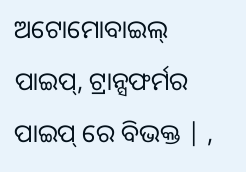ଅଟୋମୋବାଇଲ୍ ପାଇପ୍, ଟ୍ରାନ୍ସଫର୍ମର ପାଇପ୍ ରେ ବିଭକ୍ତ | ,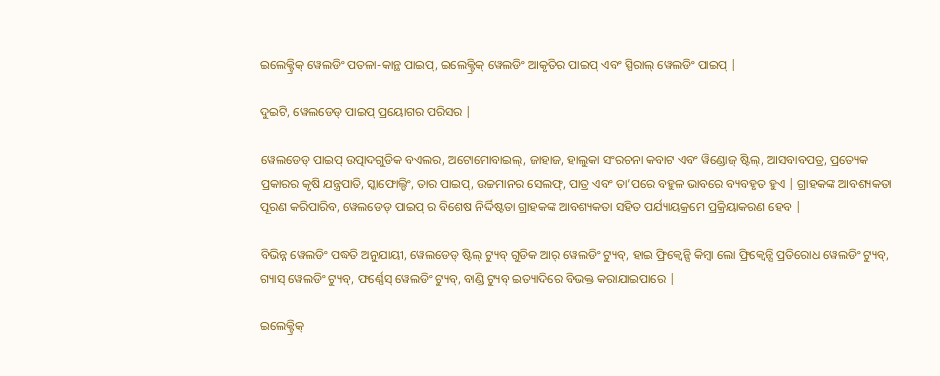ଇଲେକ୍ଟ୍ରିକ୍ ୱେଲଡିଂ ପତଳା-କାନ୍ଥ ପାଇପ୍, ଇଲେକ୍ଟ୍ରିକ୍ ୱେଲଡିଂ ଆକୃତିର ପାଇପ୍ ଏବଂ ସ୍ପିରାଲ୍ ୱେଲଡିଂ ପାଇପ୍ |

ଦୁଇଟି, ୱେଲଡେଡ୍ ପାଇପ୍ ପ୍ରୟୋଗର ପରିସର |

ୱେଲଡେଡ୍ ପାଇପ୍ ଉତ୍ପାଦଗୁଡିକ ବଏଲର, ଅଟୋମୋବାଇଲ୍, ଜାହାଜ, ହାଲୁକା ସଂରଚନା କବାଟ ଏବଂ ୱିଣ୍ଡୋଜ୍ ଷ୍ଟିଲ୍, ଆସବାବପତ୍ର, ପ୍ରତ୍ୟେକ ପ୍ରକାରର କୃଷି ଯନ୍ତ୍ରପାତି, ସ୍କାଫୋଲ୍ଡିଂ, ତାର ପାଇପ୍, ଉଚ୍ଚମାନର ସେଲଫ୍, ପାତ୍ର ଏବଂ ତା’ପରେ ବହୁଳ ଭାବରେ ବ୍ୟବହୃତ ହୁଏ | ଗ୍ରାହକଙ୍କ ଆବଶ୍ୟକତା ପୂରଣ କରିପାରିବ, ୱେଲଡେଡ୍ ପାଇପ୍ ର ବିଶେଷ ନିର୍ଦ୍ଦିଷ୍ଟତା ଗ୍ରାହକଙ୍କ ଆବଶ୍ୟକତା ସହିତ ପର୍ଯ୍ୟାୟକ୍ରମେ ପ୍ରକ୍ରିୟାକରଣ ହେବ |

ବିଭିନ୍ନ ୱେଲଡିଂ ପଦ୍ଧତି ଅନୁଯାୟୀ, ୱେଲଡେଡ୍ ଷ୍ଟିଲ୍ ଟ୍ୟୁବ୍ ଗୁଡିକ ଆର୍ ୱେଲଡିଂ ଟ୍ୟୁବ୍, ହାଇ ଫ୍ରିକ୍ୱେନ୍ସି କିମ୍ବା ଲୋ ଫ୍ରିକ୍ୱେନ୍ସି ପ୍ରତିରୋଧ ୱେଲଡିଂ ଟ୍ୟୁବ୍, ଗ୍ୟାସ୍ ୱେଲଡିଂ ଟ୍ୟୁବ୍, ଫର୍ଣ୍ଣେସ୍ ୱେଲଡିଂ ଟ୍ୟୁବ୍, ବାଣ୍ଡି ଟ୍ୟୁବ୍ ଇତ୍ୟାଦିରେ ବିଭକ୍ତ କରାଯାଇପାରେ |

ଇଲେକ୍ଟ୍ରିକ୍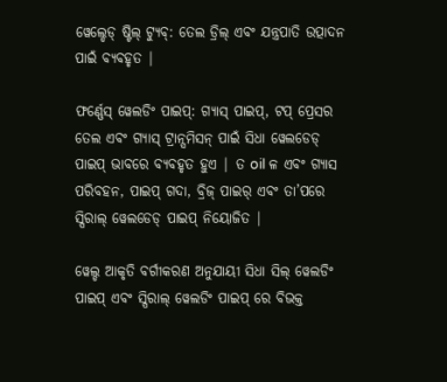ୱେଲ୍ଡେଡ୍ ଷ୍ଟିଲ୍ ଟ୍ୟୁବ୍: ତେଲ ଡ୍ରିଲ୍ ଏବଂ ଯନ୍ତ୍ରପାତି ଉତ୍ପାଦନ ପାଇଁ ବ୍ୟବହୃତ |

ଫର୍ଣ୍ଣେସ୍ ୱେଲଡିଂ ପାଇପ୍: ଗ୍ୟାସ୍ ପାଇପ୍, ଟପ୍ ପ୍ରେସର ତେଲ ଏବଂ ଗ୍ୟାସ୍ ଟ୍ରାନ୍ସମିସନ୍ ପାଇଁ ସିଧା ୱେଲଡେଡ୍ ପାଇପ୍ ଭାବରେ ବ୍ୟବହୃତ ହୁଏ | ତ oil ଳ ଏବଂ ଗ୍ୟାସ ପରିବହନ, ପାଇପ୍ ଗଦା, ବ୍ରିଜ୍ ପାଇର୍ ଏବଂ ତା’ପରେ ସ୍ପିରାଲ୍ ୱେଲଡେଡ୍ ପାଇପ୍ ନିୟୋଜିତ |

ୱେଲ୍ଡ ଆକୃତି ବର୍ଗୀକରଣ ଅନୁଯାୟୀ ସିଧା ସିଲ୍ ୱେଲଡିଂ ପାଇପ୍ ଏବଂ ସ୍ପିରାଲ୍ ୱେଲଡିଂ ପାଇପ୍ ରେ ବିଭକ୍ତ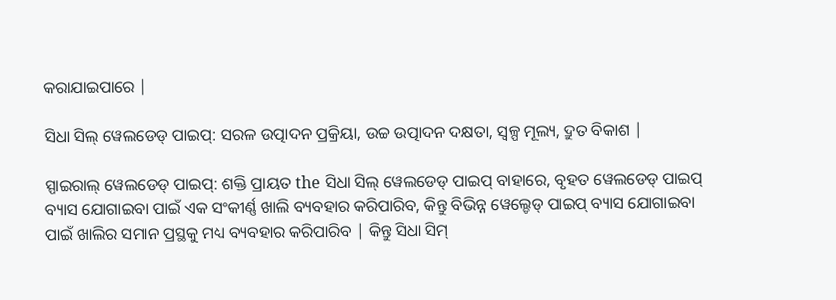କରାଯାଇପାରେ |

ସିଧା ସିଲ୍ ୱେଲଡେଡ୍ ପାଇପ୍: ସରଳ ଉତ୍ପାଦନ ପ୍ରକ୍ରିୟା, ଉଚ୍ଚ ଉତ୍ପାଦନ ଦକ୍ଷତା, ସ୍ୱଳ୍ପ ମୂଲ୍ୟ, ଦ୍ରୁତ ବିକାଶ |

ସ୍ପାଇରାଲ୍ ୱେଲଡେଡ୍ ପାଇପ୍: ଶକ୍ତି ପ୍ରାୟତ the ସିଧା ସିଲ୍ ୱେଲଡେଡ୍ ପାଇପ୍ ବାହାରେ, ବୃହତ ୱେଲଡେଡ୍ ପାଇପ୍ ବ୍ୟାସ ଯୋଗାଇବା ପାଇଁ ଏକ ସଂକୀର୍ଣ୍ଣ ଖାଲି ବ୍ୟବହାର କରିପାରିବ, କିନ୍ତୁ ବିଭିନ୍ନ ୱେଲ୍ଡେଡ୍ ପାଇପ୍ ବ୍ୟାସ ଯୋଗାଇବା ପାଇଁ ଖାଲିର ସମାନ ପ୍ରସ୍ଥକୁ ମଧ୍ୟ ବ୍ୟବହାର କରିପାରିବ | କିନ୍ତୁ ସିଧା ସିମ୍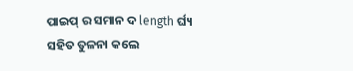ପାଇପ୍ ର ସମାନ ଦ length ର୍ଘ୍ୟ ସହିତ ତୁଳନା କଲେ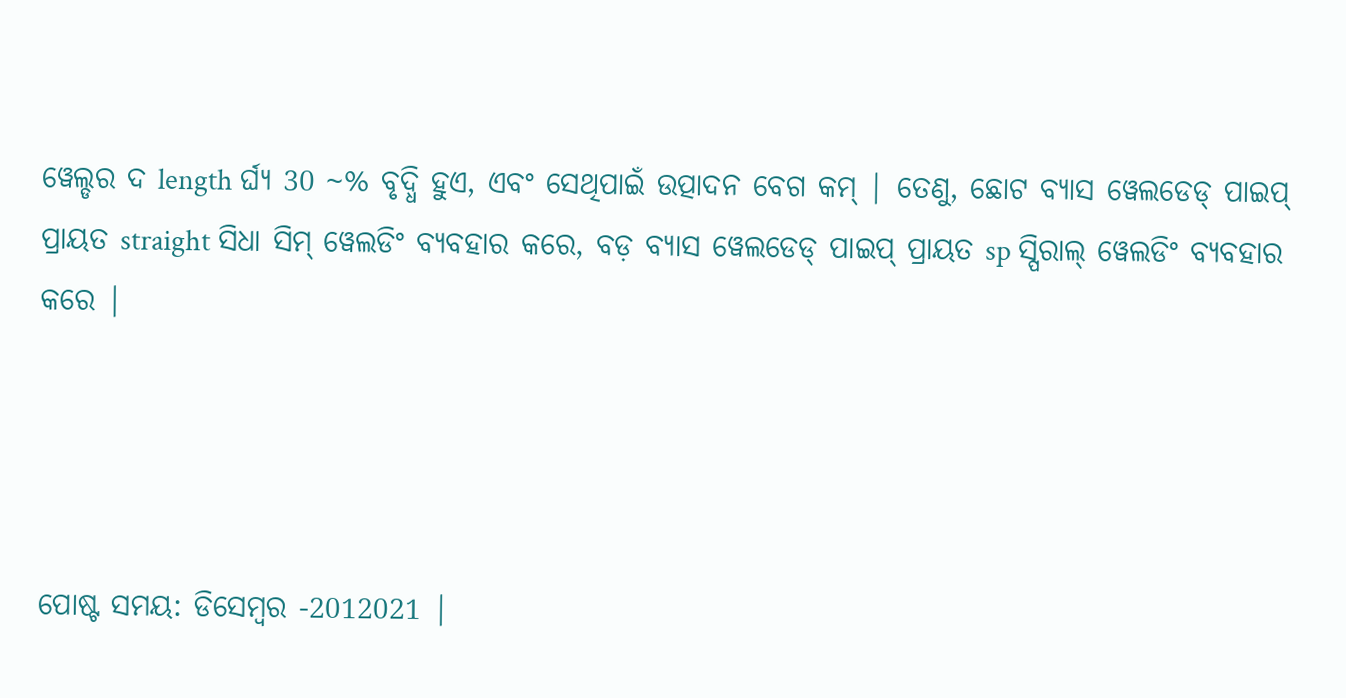ୱେଲ୍ଡର ଦ length ର୍ଘ୍ୟ 30 ~% ବୃଦ୍ଧି ହୁଏ, ଏବଂ ସେଥିପାଇଁ ଉତ୍ପାଦନ ବେଗ କମ୍ | ତେଣୁ, ଛୋଟ ବ୍ୟାସ ୱେଲଡେଡ୍ ପାଇପ୍ ପ୍ରାୟତ straight ସିଧା ସିମ୍ ୱେଲଡିଂ ବ୍ୟବହାର କରେ, ବଡ଼ ବ୍ୟାସ ୱେଲଡେଡ୍ ପାଇପ୍ ପ୍ରାୟତ sp ସ୍ପିରାଲ୍ ୱେଲଡିଂ ବ୍ୟବହାର କରେ |




ପୋଷ୍ଟ ସମୟ: ଡିସେମ୍ବର -2012021 |